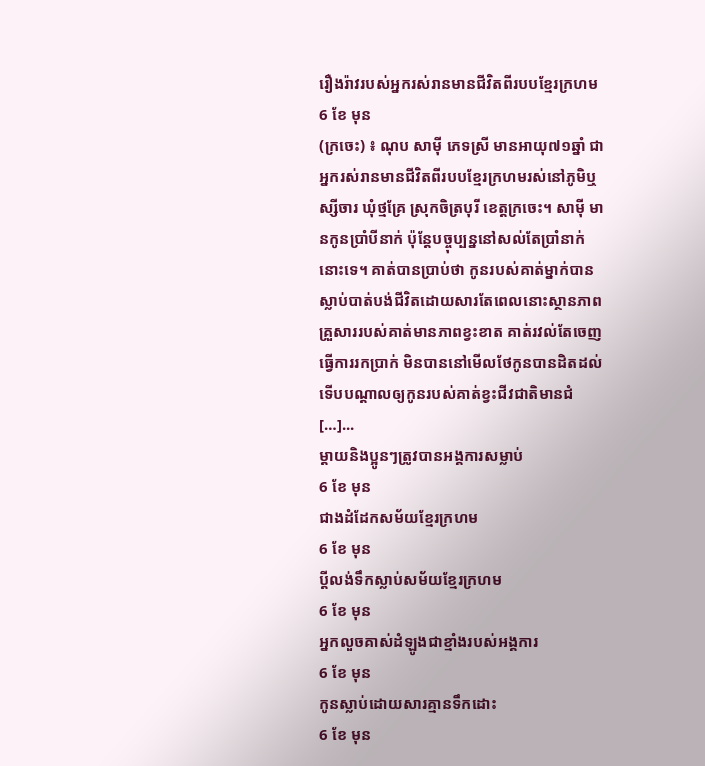រឿងរ៉ាវរបស់អ្នករស់រានមានជីវិតពីរបបខ្មែរក្រហម
6 ខែ មុន
(ក្រចេះ) ៖ ណុប សាម៉ី ភេទស្រី មានអាយុ៧១ឆ្នាំ ជាអ្នករស់រានមានជីវិតពីរបបខ្មែរក្រហមរស់នៅភូមិឬស្សីចារ ឃុំថ្មគ្រែ ស្រុកចិត្របុរី ខេត្តក្រចេះ។ សាម៉ី មានកូនប្រាំបីនាក់ ប៉ុន្តែបច្ចុប្បន្ននៅសល់តែប្រាំនាក់នោះទេ។ គាត់បានប្រាប់ថា កូនរបស់គាត់ម្នាក់បានស្លាប់បាត់បង់ជីវិតដោយសារតែពេលនោះស្ថានភាពគ្រួសាររបស់គាត់មានភាពខ្វះខាត គាត់រវល់តែចេញធ្វើការរកប្រាក់ មិនបាននៅមើលថែកូនបានដិតដល់ទើបបណ្ដាលឲ្យកូនរបស់គាត់ខ្វះជីវជាតិមានជំ […]...
ម្តាយនិងប្អូនៗត្រូវបានអង្គការសម្លាប់
6 ខែ មុន
ជាងដំដែកសម័យខ្មែរក្រហម
6 ខែ មុន
ប្តីលង់ទឹកស្លាប់សម័យខ្មែរក្រហម
6 ខែ មុន
អ្នកលួចគាស់ដំឡូងជាខ្មាំងរបស់អង្គការ
6 ខែ មុន
កូនស្លាប់ដោយសារគ្មានទឹកដោះ
6 ខែ មុន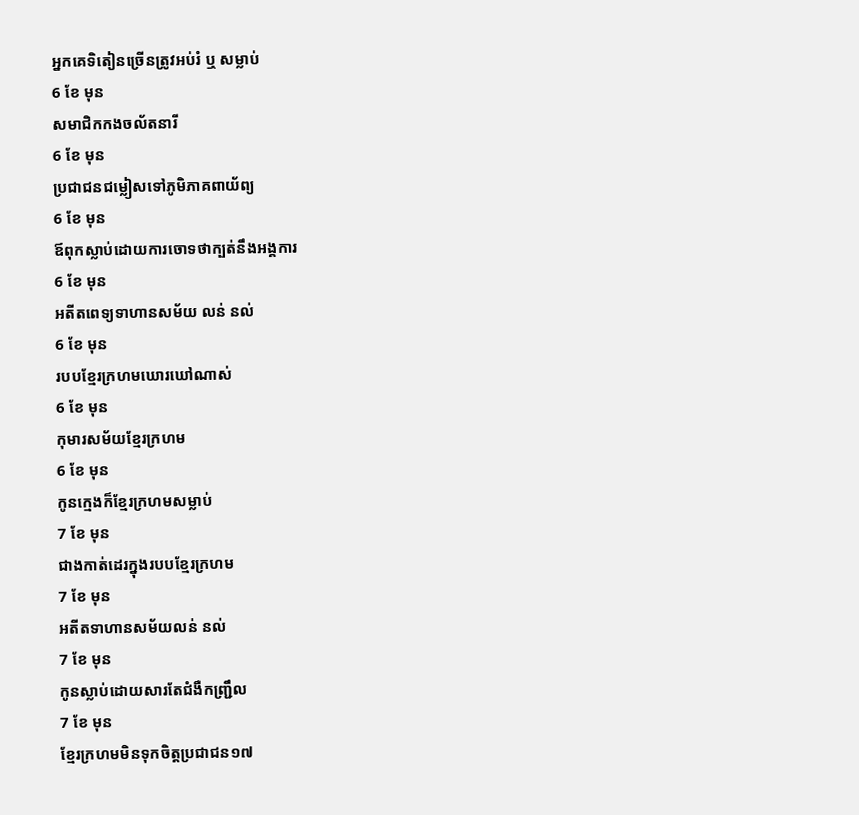អ្នកគេទិតៀនច្រើនត្រូវអប់រំ ឬ សម្លាប់
6 ខែ មុន
សមាជិកកងចល័តនារី
6 ខែ មុន
ប្រជាជនជម្លៀសទៅភូមិភាគពាយ័ព្យ
6 ខែ មុន
ឪពុកស្លាប់ដោយការចោទថាក្បត់នឹងអង្គការ
6 ខែ មុន
អតីតពេទ្យទាហានសម័យ លន់ នល់
6 ខែ មុន
របបខ្មែរក្រហមឃោរឃៅណាស់
6 ខែ មុន
កុមារសម័យខ្មែរក្រហម
6 ខែ មុន
កូនក្មេងក៏ខ្មែរក្រហមសម្លាប់
7 ខែ មុន
ជាងកាត់ដេរក្នុងរបបខ្មែរក្រហម
7 ខែ មុន
អតីតទាហានសម័យលន់ នល់
7 ខែ មុន
កូនស្លាប់ដោយសារតែជំងឺកញ្ជ្រឹល
7 ខែ មុន
ខ្មែរក្រហមមិនទុកចិត្តប្រជាជន១៧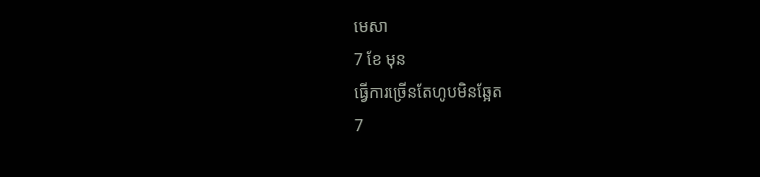មេសា
7 ខែ មុន
ធ្វើការច្រើនតែហូបមិនឆ្អែត
7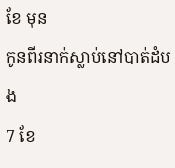ខែ មុន
កូនពីរនាក់ស្លាប់នៅបាត់ដំបង
7 ខែ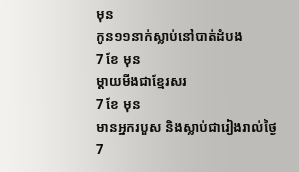មុន
កូន១១នាក់ស្លាប់នៅបាត់ដំបង
7 ខែ មុន
ម្ដាយមីងជាខ្មែរសរ
7 ខែ មុន
មានអ្នករបួស និងស្លាប់ជារៀងរាល់ថ្ងៃ
7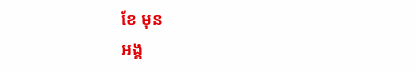ខែ មុន
អង្គ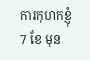ការកុហកខ្ញុំ
7 ខែ មុន